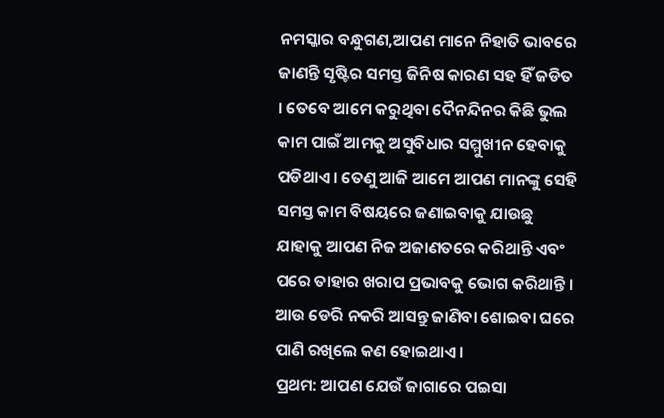ନମସ୍କାର ବନ୍ଧୁଗଣ,ଆପଣ ମାନେ ନିହାତି ଭାବରେ ଜାଣନ୍ତି ସୃଷ୍ଟିର ସମସ୍ତ ଜିନିଷ କାରଣ ସହ ହିଁ ଜଡିତ । ତେବେ ଆମେ କରୁଥିବା ଦୈନନ୍ଦିନର କିଛି ଭୁଲ କାମ ପାଇଁ ଆମକୁ ଅସୁବିଧାର ସମ୍ମୁଖୀନ ହେବାକୁ ପଡିଥାଏ । ତେଣୁ ଆଜି ଆମେ ଆପଣ ମାନଙ୍କୁ ସେହି ସମସ୍ତ କାମ ବିଷୟରେ ଜଣାଇବାକୁ ଯାଉଛୁ ଯାହାକୁ ଆପଣ ନିଜ ଅଜାଣତରେ କରିଥାନ୍ତି ଏବଂ ପରେ ତାହାର ଖରାପ ପ୍ରଭାବକୁ ଭୋଗ କରିଥାନ୍ତି । ଆଉ ଡେରି ନକରି ଆସନ୍ତୁ ଜାଣିବା ଶୋଇବା ଘରେ ପାଣି ରଖିଲେ କଣ ହୋଇଥାଏ ।
ପ୍ରଥମ: ଆପଣ ଯେଉଁ ଜାଗାରେ ପଇସା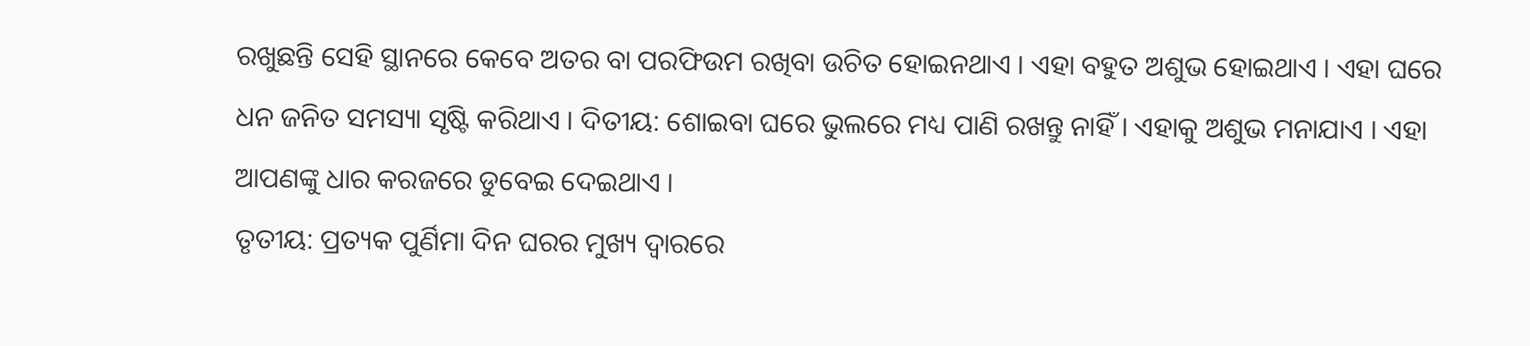ରଖୁଛନ୍ତି ସେହି ସ୍ଥାନରେ କେବେ ଅତର ବା ପରଫିଉମ ରଖିବା ଉଚିତ ହୋଇନଥାଏ । ଏହା ବହୁତ ଅଶୁଭ ହୋଇଥାଏ । ଏହା ଘରେ ଧନ ଜନିତ ସମସ୍ୟା ସୃଷ୍ଟି କରିଥାଏ । ଦିତୀୟ: ଶୋଇବା ଘରେ ଭୁଲରେ ମଧ୍ୟ ପାଣି ରଖନ୍ତୁ ନାହିଁ । ଏହାକୁ ଅଶୁଭ ମନାଯାଏ । ଏହା ଆପଣଙ୍କୁ ଧାର କରଜରେ ଡୁବେଇ ଦେଇଥାଏ ।
ତୃତୀୟ: ପ୍ରତ୍ୟକ ପୁର୍ଣିମା ଦିନ ଘରର ମୁଖ୍ୟ ଦ୍ଵାରରେ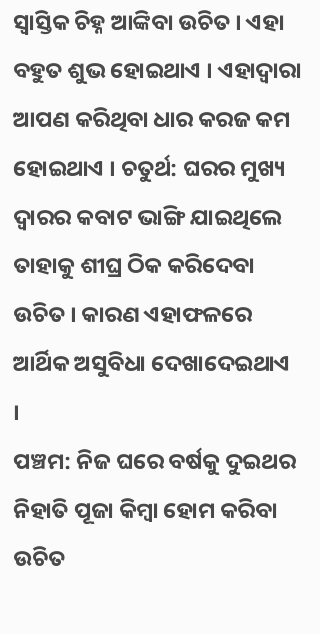ସ୍ଵାସ୍ତିକ ଚିହ୍ନ ଆଙ୍କିବା ଉଚିତ । ଏହା ବହୁତ ଶୁଭ ହୋଇଥାଏ । ଏହାଦ୍ୱାରା ଆପଣ କରିଥିବା ଧାର କରଜ କମ ହୋଇଥାଏ । ଚତୁର୍ଥ: ଘରର ମୁଖ୍ୟ ଦ୍ଵାରର କବାଟ ଭାଙ୍ଗି ଯାଇଥିଲେ ତାହାକୁ ଶୀଘ୍ର ଠିକ କରିଦେବା ଉଚିତ । କାରଣ ଏହାଫଳରେ ଆର୍ଥିକ ଅସୁବିଧା ଦେଖାଦେଇଥାଏ ।
ପଞ୍ଚମ: ନିଜ ଘରେ ବର୍ଷକୁ ଦୁଇଥର ନିହାତି ପୂଜା କିମ୍ବା ହୋମ କରିବା ଉଚିତ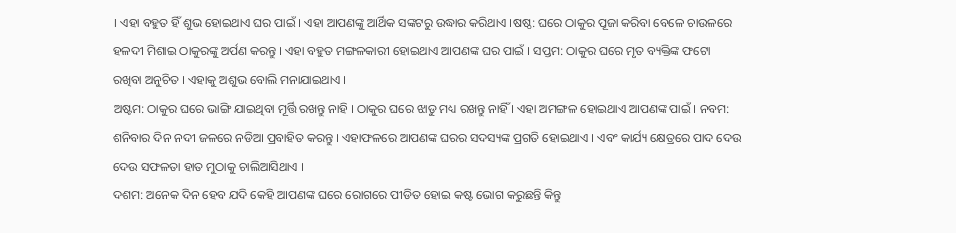। ଏହା ବହୁତ ହିଁ ଶୁଭ ହୋଇଥାଏ ଘର ପାଇଁ । ଏହା ଆପଣଙ୍କୁ ଆର୍ଥିକ ସଙ୍କଟରୁ ଉଦ୍ଧାର କରିଥାଏ ।ଷଷ୍ଠ: ଘରେ ଠାକୁର ପୂଜା କରିବା ବେଳେ ଚାଉଳରେ ହଳଦୀ ମିଶାଇ ଠାକୁରଙ୍କୁ ଅର୍ପଣ କରନ୍ତୁ । ଏହା ବହୁତ ମଙ୍ଗଳକାରୀ ହୋଇଥାଏ ଆପଣଙ୍କ ଘର ପାଇଁ । ସପ୍ତମ: ଠାକୁର ଘରେ ମୃତ ବ୍ୟକ୍ତିଙ୍କ ଫଟୋ ରଖିବା ଅନୁଚିତ । ଏହାକୁ ଅଶୁଭ ବୋଲି ମନାଯାଇଥାଏ ।
ଅଷ୍ଟମ: ଠାକୁର ଘରେ ଭାଙ୍ଗି ଯାଇଥିବା ମୂର୍ତ୍ତି ରଖନ୍ତୁ ନାହି । ଠାକୁର ଘରେ ଝାଡୁ ମଧ୍ୟ ରଖନ୍ତୁ ନାହିଁ । ଏହା ଅମଙ୍ଗଳ ହୋଇଥାଏ ଆପଣଙ୍କ ପାଇଁ । ନବମ: ଶନିବାର ଦିନ ନଦୀ ଜଳରେ ନଡିଆ ପ୍ରବାହିତ କରନ୍ତୁ । ଏହାଫଳରେ ଆପଣଙ୍କ ଘରର ସଦସ୍ୟଙ୍କ ପ୍ରଗତି ହୋଇଥାଏ । ଏବଂ କାର୍ଯ୍ୟ କ୍ଷେତ୍ରରେ ପାଦ ଦେଉ ଦେଉ ସଫଳତା ହାତ ମୁଠାକୁ ଚାଲିଆସିଥାଏ ।
ଦଶମ: ଅନେକ ଦିନ ହେବ ଯଦି କେହି ଆପଣଙ୍କ ଘରେ ରୋଗରେ ପୀଡିତ ହୋଇ କଷ୍ଟ ଭୋଗ କରୁଛନ୍ତି କିନ୍ତୁ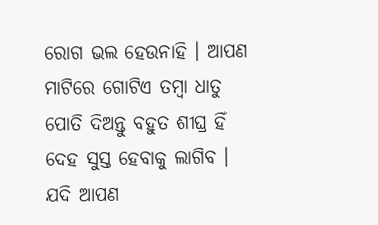ରୋଗ ଭଲ ହେଉନାହି । ଆପଣ ମାଟିରେ ଗୋଟିଏ ତମ୍ବା ଧାତୁ ପୋତି ଦିଅନ୍ତୁ ବହୁତ ଶୀଘ୍ର ହିଁ ଦେହ ସୁସ୍ତ ହେବାକୁ ଲାଗିବ । ଯଦି ଆପଣ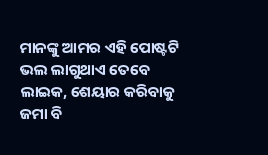ମାନଙ୍କୁ ଆମର ଏହି ପୋଷ୍ଟଟି ଭଲ ଲାଗୁଥାଏ ତେବେ ଲାଇକ, ଶେୟାର କରିବାକୁ ଜମା ବି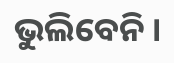ଭୁଲିବେନି ।